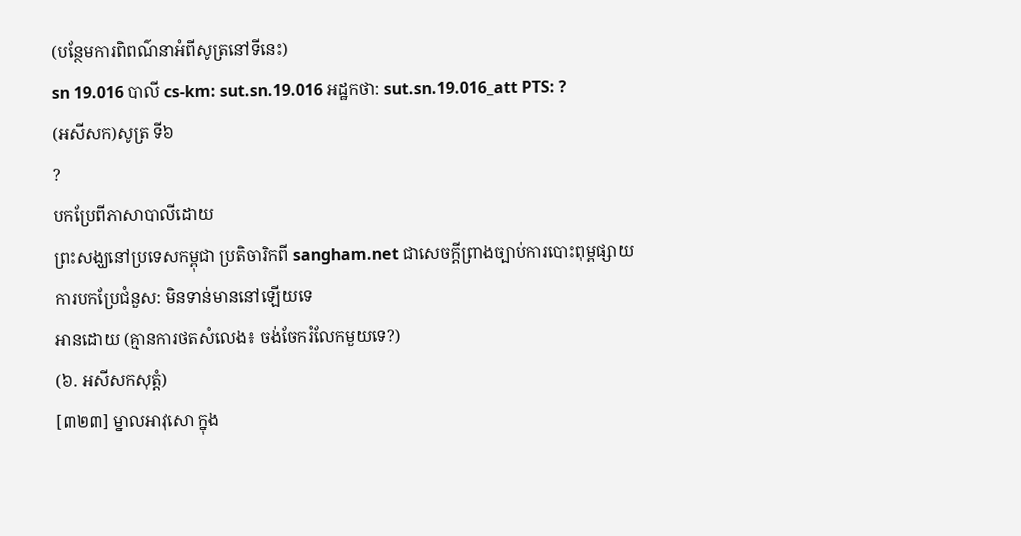(បន្ថែមការពិពណ៌នាអំពីសូត្រនៅទីនេះ)
sn 19.016 បាលី cs-km: sut.sn.19.016 អដ្ឋកថា: sut.sn.19.016_att PTS: ?
(អសីសក)សូត្រ ទី៦
?
បកប្រែពីភាសាបាលីដោយ
ព្រះសង្ឃនៅប្រទេសកម្ពុជា ប្រតិចារិកពី sangham.net ជាសេចក្តីព្រាងច្បាប់ការបោះពុម្ពផ្សាយ
ការបកប្រែជំនួស: មិនទាន់មាននៅឡើយទេ
អានដោយ (គ្មានការថតសំលេង៖ ចង់ចែករំលែកមួយទេ?)
(៦. អសីសកសុត្តំ)
[៣២៣] ម្នាលអាវុសោ ក្នុង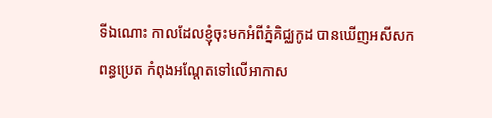ទីឯណោះ កាលដែលខ្ញុំចុះមកអំពីភ្នំគិជ្ឈកូដ បានឃើញអសីសកពន្ធប្រេត កំពុងអណ្តែតទៅលើអាកាស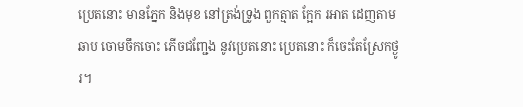ប្រេតនោះ មានភ្នែក និងមុខ នៅត្រង់ទ្រូង ពួកត្មាត ក្អែក រអាត ដេញតាមឆាប ចោមចឹកចោះ ភើចជញ្ជែង នូវប្រេតនោះ ប្រេតនោះ ក៏ចេះតែស្រែកថ្ងូរ។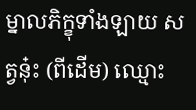ម្នាលភិក្ខុទាំងឡាយ សត្វនុ៎ះ (ពីដើម) ឈ្មោះ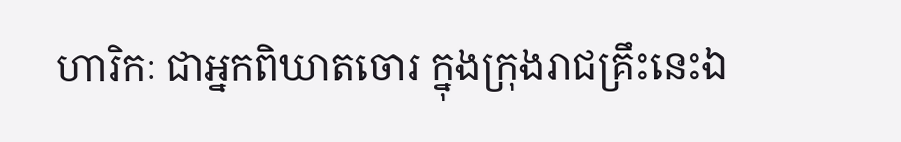ហារិកៈ ជាអ្នកពិឃាតចោរ ក្នុងក្រុងរាជគ្រឹះនេះឯ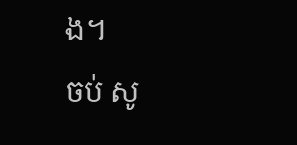ង។
ចប់ សូ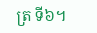ត្រ ទី៦។